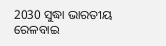2030 ସୁଦ୍ଧା ଭାରତୀୟ ରେଳବାଇ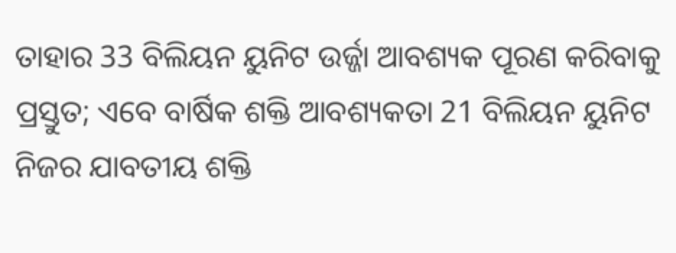ତାହାର 33 ବିଲିୟନ ୟୁନିଟ ଉର୍ଜ୍ଜା ଆବଶ୍ୟକ ପୂରଣ କରିବାକୁ ପ୍ରସ୍ତୁତ; ଏବେ ବାର୍ଷିକ ଶକ୍ତି ଆବଶ୍ୟକତା 21 ବିଲିୟନ ୟୁନିଟ
ନିଜର ଯାବତୀୟ ଶକ୍ତି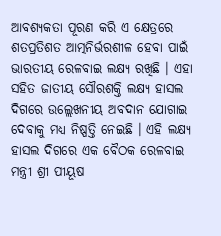ଆବଶ୍ୟକତା ପୂରଣ କରି ଏ କ୍ଷେତ୍ରରେ ଶତପ୍ରତିଶତ ଆତ୍ମନିର୍ଭରଶୀଳ ହେବା ପାଇଁ ଭାରତୀୟ ରେଳବାଇ ଲକ୍ଷ୍ୟ ରଖିଛି । ଏହା ସହିତ ଜାତୀୟ ସୌରଶକ୍ତି ଲକ୍ଷ୍ୟ ହାସଲ ଦିଗରେ ଉଲ୍ଲେଖନୀୟ ଅବଦାନ ଯୋଗାଇ ଦେବାକୁ ମଧ୍ୟ ନିଷ୍ପତ୍ତି ନେଇଛି । ଏହି ଲକ୍ଷ୍ୟ ହାସଲ ଦିଗରେ ଏକ ବୈଠକ ରେଳବାଇ ମନ୍ତ୍ରୀ ଶ୍ରୀ ପୀୟୂଷ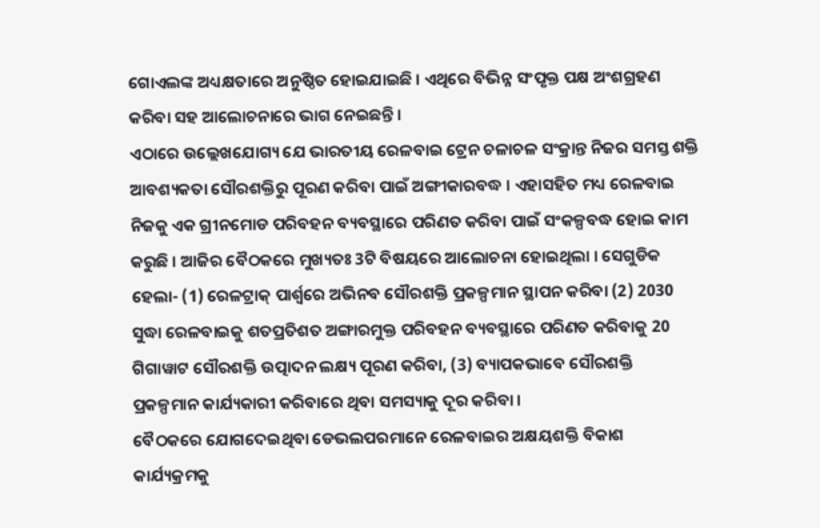ଗୋଏଲଙ୍କ ଅଧ୍ୟକ୍ଷତାରେ ଅନୁଷ୍ଠିତ ହୋଇଯାଇଛି । ଏଥିରେ ବିଭିନ୍ନ ସଂପୃକ୍ତ ପକ୍ଷ ଅଂଶଗ୍ରହଣ କରିବା ସହ ଆଲୋଚନାରେ ଭାଗ ନେଇଛନ୍ତି ।
ଏଠାରେ ଉଲ୍ଲେଖଯୋଗ୍ୟ ଯେ ଭାରତୀୟ ରେଳବାଇ ଟ୍ରେନ ଚଳାଚଳ ସଂକ୍ରାନ୍ତ ନିଜର ସମସ୍ତ ଶକ୍ତି ଆବଶ୍ୟକତା ସୌରଶକ୍ତିରୁ ପୂରଣ କରିବା ପାଇଁ ଅଙ୍ଗୀକାରବଦ୍ଧ । ଏହାସହିତ ମଧ୍ୟ ରେଳବାଇ ନିଜକୁ ଏକ ଗ୍ରୀନମୋଡ ପରିବହନ ବ୍ୟବସ୍ଥାରେ ପରିଣତ କରିବା ପାଇଁ ସଂକଳ୍ପବଦ୍ଧ ହୋଇ କାମ କରୁଛି । ଆଜିର ବୈଠକରେ ମୁଖ୍ୟତଃ 3ଟି ବିଷୟରେ ଆଲୋଚନା ହୋଇଥିଲା । ସେଗୁଡିକ ହେଲା- (1) ରେଳଟ୍ରାକ୍ ପାର୍ଶ୍ଵରେ ଅଭିନବ ସୌରଶକ୍ତି ପ୍ରକଳ୍ପମାନ ସ୍ଥାପନ କରିବା (2) 2030 ସୁଦ୍ଧା ରେଳବାଇକୁ ଶତପ୍ରତିଶତ ଅଙ୍ଗାରମୁକ୍ତ ପରିବହନ ବ୍ୟବସ୍ଥାରେ ପରିଣତ କରିବାକୁ 20 ଗିଗାୱାଟ ସୌରଶକ୍ତି ଉତ୍ପାଦନ ଲକ୍ଷ୍ୟ ପୂରଣ କରିବା, (3) ବ୍ୟାପକଭାବେ ସୌରଶକ୍ତି ପ୍ରକଳ୍ପମାନ କାର୍ଯ୍ୟକାରୀ କରିବାରେ ଥିବା ସମସ୍ୟାକୁ ଦୂର କରିବା ।
ବୈଠକରେ ଯୋଗଦେଇଥିବା ଡେଭଲପରମାନେ ରେଳବାଇର ଅକ୍ଷୟଶକ୍ତି ବିକାଶ କାର୍ଯ୍ୟକ୍ରମକୁ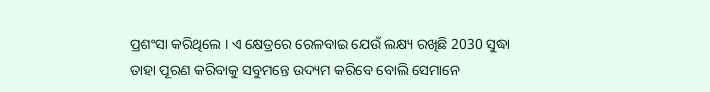ପ୍ରଶଂସା କରିଥିଲେ । ଏ କ୍ଷେତ୍ରରେ ରେଳବାଇ ଯେଉଁ ଲକ୍ଷ୍ୟ ରଖିଛି 2030 ସୁଦ୍ଧା ତାହା ପୂରଣ କରିବାକୁ ସବୁମନ୍ତେ ଉଦ୍ୟମ କରିବେ ବୋଲି ସେମାନେ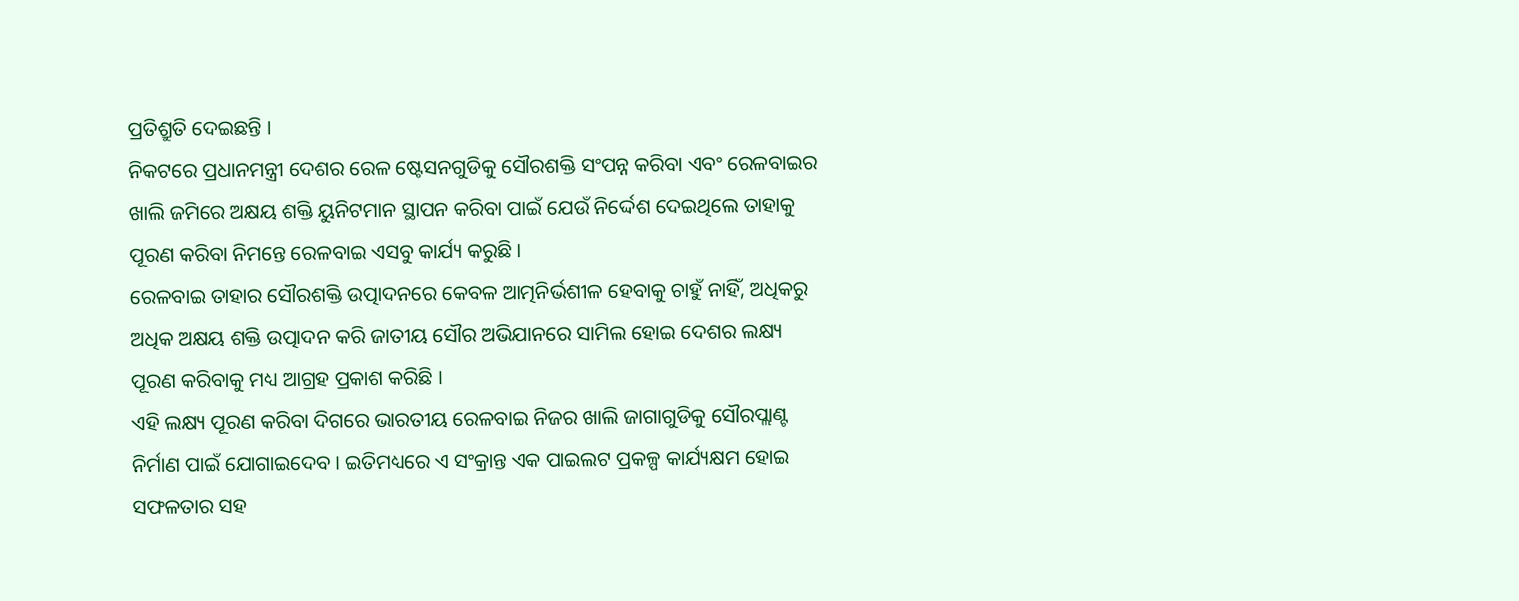ପ୍ରତିଶ୍ରୁତି ଦେଇଛନ୍ତି ।
ନିକଟରେ ପ୍ରଧାନମନ୍ତ୍ରୀ ଦେଶର ରେଳ ଷ୍ଟେସନଗୁଡିକୁ ସୌରଶକ୍ତି ସଂପନ୍ନ କରିବା ଏବଂ ରେଳବାଇର ଖାଲି ଜମିରେ ଅକ୍ଷୟ ଶକ୍ତି ୟୁନିଟମାନ ସ୍ଥାପନ କରିବା ପାଇଁ ଯେଉଁ ନିର୍ଦ୍ଦେଶ ଦେଇଥିଲେ ତାହାକୁ ପୂରଣ କରିବା ନିମନ୍ତେ ରେଳବାଇ ଏସବୁ କାର୍ଯ୍ୟ କରୁଛି ।
ରେଳବାଇ ତାହାର ସୌରଶକ୍ତି ଉତ୍ପାଦନରେ କେବଳ ଆତ୍ମନିର୍ଭଶୀଳ ହେବାକୁ ଚାହୁଁ ନାହିଁ, ଅଧିକରୁ ଅଧିକ ଅକ୍ଷୟ ଶକ୍ତି ଉତ୍ପାଦନ କରି ଜାତୀୟ ସୌର ଅଭିଯାନରେ ସାମିଲ ହୋଇ ଦେଶର ଲକ୍ଷ୍ୟ ପୂରଣ କରିବାକୁ ମଧ୍ୟ ଆଗ୍ରହ ପ୍ରକାଶ କରିଛି ।
ଏହି ଲକ୍ଷ୍ୟ ପୂରଣ କରିବା ଦିଗରେ ଭାରତୀୟ ରେଳବାଇ ନିଜର ଖାଲି ଜାଗାଗୁଡିକୁ ସୌରପ୍ଲାଣ୍ଟ ନିର୍ମାଣ ପାଇଁ ଯୋଗାଇଦେବ । ଇତିମଧ୍ୟରେ ଏ ସଂକ୍ରାନ୍ତ ଏକ ପାଇଲଟ ପ୍ରକଳ୍ପ କାର୍ଯ୍ୟକ୍ଷମ ହୋଇ ସଫଳତାର ସହ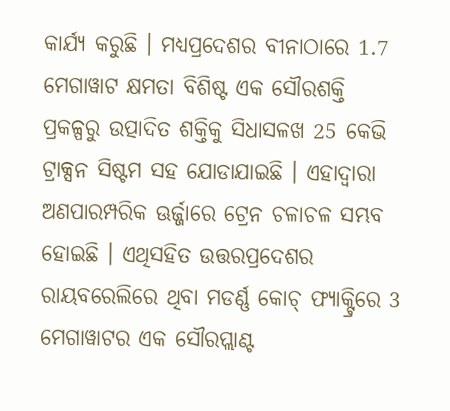କାର୍ଯ୍ୟ କରୁଛି । ମଧ୍ୟପ୍ରଦେଶର ବୀନାଠାରେ 1.7 ମେଗାୱାଟ କ୍ଷମତା ବିଶିଷ୍ଟ ଏକ ସୌରଶକ୍ତି ପ୍ରକଳ୍ପରୁ ଉତ୍ପାଦିତ ଶକ୍ତିକୁ ସିଧାସଳଖ 25 କେଭି ଟ୍ରାକ୍ସନ ସିଷ୍ଟମ ସହ ଯୋଡାଯାଇଛି । ଏହାଦ୍ୱାରା ଅଣପାରମ୍ପରିକ ଊର୍ଜ୍ଜାରେ ଟ୍ରେନ ଚଳାଚଳ ସମ୍ଭବ ହୋଇଛି । ଏଥିସହିତ ଉତ୍ତରପ୍ରଦେଶର ରାୟବରେଲିରେ ଥିବା ମଡର୍ଣ୍ଣ କୋଚ୍ ଫ୍ୟାକ୍ଟ୍ରିରେ 3 ମେଗାୱାଟର ଏକ ସୌରପ୍ଲାଣ୍ଟ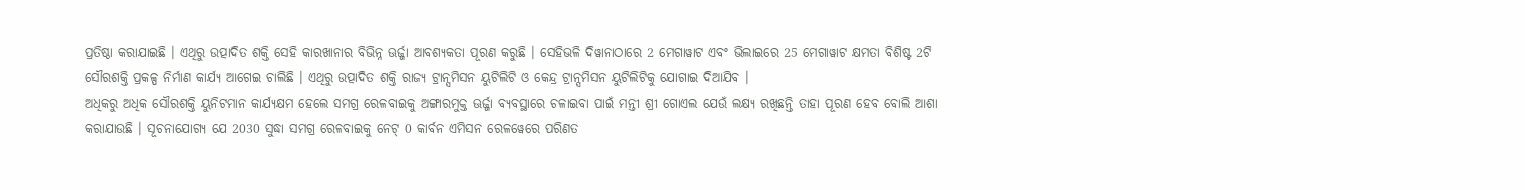ପ୍ରତିଷ୍ଠା କରାଯାଇଛି । ଏଥିରୁ ଉତ୍ପାଦିତ ଶକ୍ତି ସେହି କାରଖାନାର ବିଭିନ୍ନ ଊର୍ଜ୍ଜା ଆବଶ୍ୟକତା ପୂରଣ କରୁଛି । ସେହିଭଳି ଦିୱାନାଠାରେ 2 ମେଗାୱାଟ ଏବଂ ଭିଲାଇରେ 25 ମେଗାୱାଟ କ୍ଷମତା ବିଶିଷ୍ଟ 2ଟି ସୌରଶକ୍ତି ପ୍ରକଳ୍ପ ନିର୍ମାଣ କାର୍ଯ୍ୟ ଆଗେଇ ଚାଲିଛି । ଏଥିରୁ ଉତ୍ପାଦିତ ଶକ୍ତି ରାଜ୍ୟ ଟ୍ରାନ୍ସମିସନ ୟୁଟିଲିଟି ଓ କେନ୍ଦ୍ର ଟ୍ରାନ୍ସମିସନ ୟୁଟିଲିଟିକୁ ଯୋଗାଇ ଦିଆଯିବ ।
ଅଧିକରୁ ଅଧିକ ସୌରଶକ୍ତି ୟୁନିଟମାନ କାର୍ଯ୍ୟକ୍ଷମ ହେଲେ ସମଗ୍ର ରେଳବାଇକୁ ଅଙ୍ଗାରମୁକ୍ତ ଊର୍ଜ୍ଜା ବ୍ୟବସ୍ଥାରେ ଚଳାଇବା ପାଇଁ ମନ୍ତୀ ଶ୍ରୀ ଗୋଏଲ ଯେଉଁ ଲକ୍ଷ୍ୟ ରଖିଛନ୍ତି ତାହା ପୂରଣ ହେବ ବୋଲି ଆଶା କରାଯାଉଛି । ସୂଚନାଯୋଗ୍ୟ ଯେ 2030 ସୁଦ୍ଧା ସମଗ୍ର ରେଳବାଇକୁ ନେଟ୍ 0 କାର୍ବନ ଏମିସନ ରେଳୱେରେ ପରିଣତ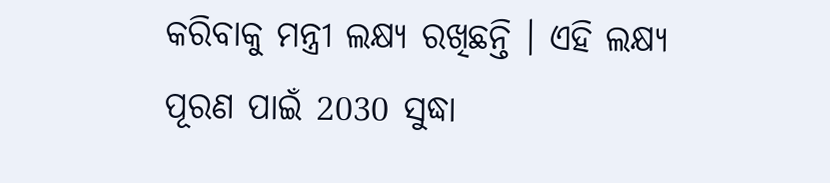କରିବାକୁ ମନ୍ତ୍ରୀ ଲକ୍ଷ୍ୟ ରଖିଛନ୍ତି । ଏହି ଲକ୍ଷ୍ୟ ପୂରଣ ପାଇଁ 2030 ସୁଦ୍ଧା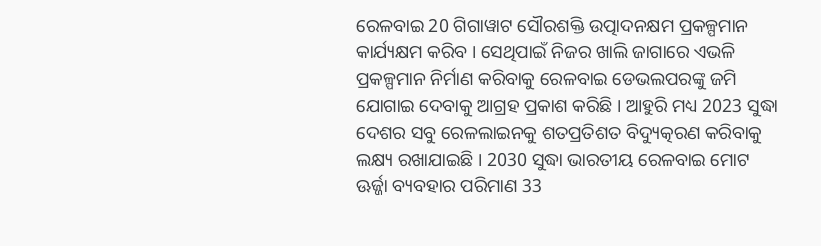ରେଳବାଇ 20 ଗିଗାୱାଟ ସୌରଶକ୍ତି ଉତ୍ପାଦନକ୍ଷମ ପ୍ରକଳ୍ପମାନ କାର୍ଯ୍ୟକ୍ଷମ କରିବ । ସେଥିପାଇଁ ନିଜର ଖାଲି ଜାଗାରେ ଏଭଳି ପ୍ରକଳ୍ପମାନ ନିର୍ମାଣ କରିବାକୁ ରେଳବାଇ ଡେଭଲପରଙ୍କୁ ଜମି ଯୋଗାଇ ଦେବାକୁ ଆଗ୍ରହ ପ୍ରକାଶ କରିଛି । ଆହୁରି ମଧ୍ୟ 2023 ସୁଦ୍ଧା ଦେଶର ସବୁ ରେଳଲାଇନକୁ ଶତପ୍ରତିଶତ ବିଦ୍ୟୁତ୍କରଣ କରିବାକୁ ଲକ୍ଷ୍ୟ ରଖାଯାଇଛି । 2030 ସୁଦ୍ଧା ଭାରତୀୟ ରେଳବାଇ ମୋଟ ଊର୍ଜ୍ଜା ବ୍ୟବହାର ପରିମାଣ 33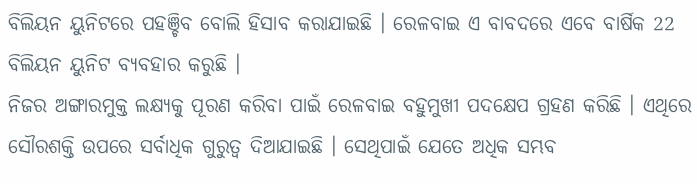ବିଲିୟନ ୟୁନିଟରେ ପହଞ୍ଚିବ ବୋଲି ହିସାବ କରାଯାଇଛି । ରେଳବାଇ ଏ ବାବଦରେ ଏବେ ବାର୍ଷିକ 22 ବିଲିୟନ ୟୁନିଟ ବ୍ୟବହାର କରୁଛି ।
ନିଜର ଅଙ୍ଗାରମୁକ୍ତ ଲକ୍ଷ୍ୟକୁ ପୂରଣ କରିବା ପାଇଁ ରେଳବାଇ ବହୁମୁଖୀ ପଦକ୍ଷେପ ଗ୍ରହଣ କରିଛି । ଏଥିରେ ସୌରଶକ୍ତି ଉପରେ ସର୍ବାଧିକ ଗୁରୁତ୍ୱ ଦିଆଯାଇଛି । ସେଥିପାଇଁ ଯେତେ ଅଧିକ ସମ୍ଭବ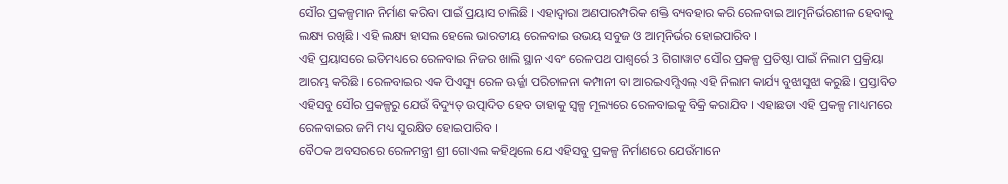ସୌର ପ୍ରକଳ୍ପମାନ ନିର୍ମାଣ କରିବା ପାଇଁ ପ୍ରୟାସ ଚାଲିଛି । ଏହାଦ୍ୱାରା ଅଣପାରମ୍ପରିକ ଶକ୍ତି ବ୍ୟବହାର କରି ରେଳବାଇ ଆତ୍ମନିର୍ଭରଶୀଳ ହେବାକୁ ଲକ୍ଷ୍ୟ ରଖିଛି । ଏହି ଲକ୍ଷ୍ୟ ହାସଲ ହେଲେ ଭାରତୀୟ ରେଳବାଇ ଉଭୟ ସବୁଜ ଓ ଆତ୍ମନିର୍ଭର ହୋଇପାରିବ ।
ଏହି ପ୍ରୟାସରେ ଇତିମଧ୍ୟରେ ରେଳବାଇ ନିଜର ଖାଲି ସ୍ଥାନ ଏବଂ ରେଳପଥ ପାଶ୍ୱର୍ରେ 3 ଗିଗାୱାଟ ସୌର ପ୍ରକଳ୍ପ ପ୍ରତିଷ୍ଠା ପାଇଁ ନିଲାମ ପ୍ରକ୍ରିୟା ଆରମ୍ଭ କରିଛି । ରେଳବାଇର ଏକ ପିଏସ୍ୟୁ ରେଳ ଊର୍ଜ୍ଜା ପରିଚାଳନା କମ୍ପାନୀ ବା ଆରଇଏମ୍ସିଏଲ୍ ଏହି ନିଲାମ କାର୍ଯ୍ୟ ବୁଝାସୁଝା କରୁଛି । ପ୍ରସ୍ତାବିତ ଏହିସବୁ ସୌର ପ୍ରକଳ୍ପରୁ ଯେଉଁ ବିଦ୍ୟୁତ୍ ଉତ୍ପାଦିତ ହେବ ତାହାକୁ ସ୍ୱଳ୍ପ ମୂଲ୍ୟରେ ରେଳବାଇକୁ ବିକ୍ରି କରାଯିବ । ଏହାଛଡା ଏହି ପ୍ରକଳ୍ପ ମାଧ୍ୟମରେ ରେଳବାଇର ଜମି ମଧ୍ୟ ସୁରକ୍ଷିତ ହୋଇପାରିବ ।
ବୈଠକ ଅବସରରେ ରେଳମନ୍ତ୍ରୀ ଶ୍ରୀ ଗୋଏଲ କହିଥିଲେ ଯେ ଏହିସବୁ ପ୍ରକଳ୍ପ ନିର୍ମାଣରେ ଯେଉଁମାନେ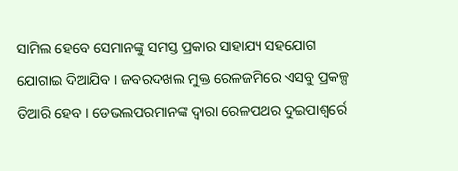ସାମିଲ ହେବେ ସେମାନଙ୍କୁ ସମସ୍ତ ପ୍ରକାର ସାହାଯ୍ୟ ସହଯୋଗ ଯୋଗାଇ ଦିଆଯିବ । ଜବରଦଖଲ ମୁକ୍ତ ରେଳଜମିରେ ଏସବୁ ପ୍ରକଳ୍ପ ତିଆରି ହେବ । ଡେଭଲପରମାନଙ୍କ ଦ୍ୱାରା ରେଳପଥର ଦୁଇପାଶ୍ୱର୍ରେ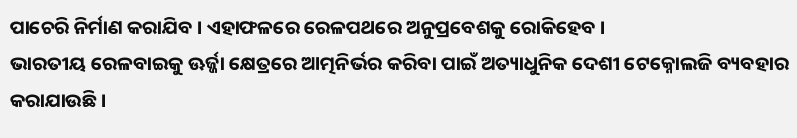ପାଚେରି ନିର୍ମାଣ କରାଯିବ । ଏହାଫଳରେ ରେଳପଥରେ ଅନୁପ୍ରବେଶକୁ ରୋକିହେବ ।
ଭାରତୀୟ ରେଳବାଇକୁ ଊର୍ଜ୍ଜା କ୍ଷେତ୍ରରେ ଆତ୍ମନିର୍ଭର କରିବା ପାଇଁ ଅତ୍ୟାଧୁନିକ ଦେଶୀ ଟେକ୍ନୋଲଜି ବ୍ୟବହାର କରାଯାଉଛି ।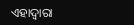ଏହାଦ୍ୱାରା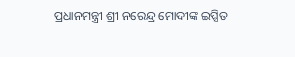ପ୍ରଧାନମନ୍ତ୍ରୀ ଶ୍ରୀ ନରେନ୍ଦ୍ର ମୋଦୀଙ୍କ ଇପ୍ସିତ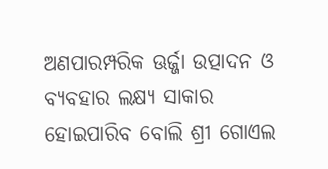ଅଣପାରମ୍ପରିକ ଊର୍ଜ୍ଜା ଉତ୍ପାଦନ ଓ ବ୍ୟବହାର ଲକ୍ଷ୍ୟ ସାକାର ହୋଇପାରିବ ବୋଲି ଶ୍ରୀ ଗୋଏଲ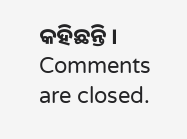କହିଛନ୍ତି ।
Comments are closed.